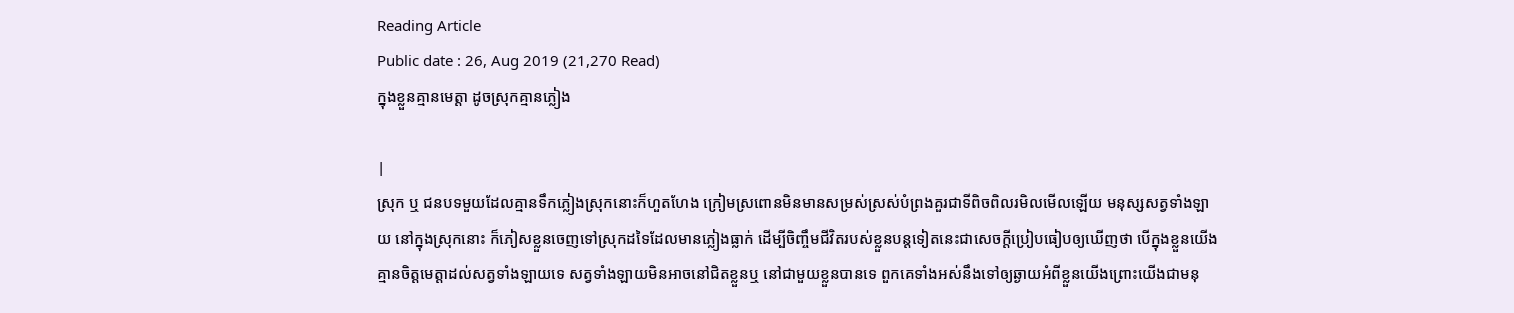Reading Article
Public date : 26, Aug 2019 (21,270 Read)
ក្នុងខ្លួនគ្មានមេត្តា ដូចស្រុកគ្មានភ្លៀង

|
ស្រុក ឬ ជនបទមួយដែលគ្មានទឹកភ្លៀងស្រុកនោះក៏ហួតហែង ក្រៀមស្រពោនមិនមានសម្រស់ស្រស់បំព្រងគួរជាទីពិចពិលរមិលមើលឡើយ មនុស្សសត្វទាំងឡាយ នៅក្នុងស្រុកនោះ ក៏ភៀសខ្លួនចេញទៅស្រុកដទៃដែលមានភ្លៀងធ្លាក់ ដើម្បីចិញ្ចឹមជីវិតរបស់ខ្លួនបន្តទៀតនេះជាសេចក្តីប្រៀបធៀបឲ្យឃើញថា បើក្នុងខ្លួនយើងគ្មានចិត្តមេត្តាដល់សត្វទាំងឡាយទេ សត្វទាំងឡាយមិនអាចនៅជិតខ្លួនឬ នៅជាមួយខ្លួនបានទេ ពួកគេទាំងអស់នឹងទៅឲ្យឆ្ងាយអំពីខ្លួនយើងព្រោះយើងជាមនុ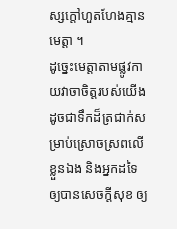ស្សក្តៅហួតហែងគ្មានមេត្តា ។
ដូច្នេះមេត្តាតាមផ្លូវកាយវាចាចិត្តរបស់យើង ដូចជាទឹកដ៏ត្រជាក់សម្រាប់ស្រោចស្រពលើខ្លួនឯង និងអ្នកដទៃ ឲ្យបានសេចក្តីសុខ ឲ្យ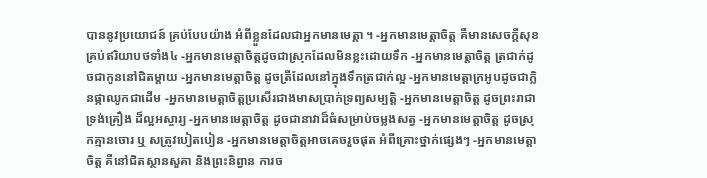បាននូវប្រយោជន៍ គ្រប់បែបយ៉ាង អំពីខ្លួនដែលជាអ្នកមានមេត្តា ។ -អ្នកមានមេត្តាចិត្ត គឺមានសេចក្តីសុខគ្រប់ឥរិយាបថទាំង៤ -អ្នកមានមេត្តាចិត្តដូចជាស្រុកដែលមិនខ្លះដោយទឹក -អ្នកមានមេត្តាចិត្ត ត្រជាក់ដូចជាកូននៅជិតម្តាយ -អ្នកមានមេត្តាចិត្ត ដូចត្រីដែលនៅក្នុងទឹកត្រជាក់ល្អ -អ្នកមានមេត្តាក្រអូបដូចជាក្លិនផ្កាឈូកជាដើម -អ្នកមានមេត្តាចិត្តប្រសើរជាងមាសប្រាក់ទ្រព្យសម្បត្តិ -អ្នកមានមេត្តាចិត្ត ដូចព្រះរាជាទ្រង់គ្រឿង ដ៏ល្អអស្ចារ្យ -អ្នកមានមេត្តាចិត្ត ដូចជានាវាដ៏ធំសម្រាប់ចម្លងសត្វ -អ្នកមានមេត្តាចិត្ត ដូចស្រុកគ្មានចោរ ឬ សត្រូវបៀតបៀន -អ្នកមានមេត្តាចិត្តអាចគេចរួចផុត អំពីគ្រោះថ្នាក់ផ្សេងៗ -អ្នកមានមេត្តាចិត្ត គឺនៅជិតស្ថានសួគា និងព្រះនិព្វាន ការច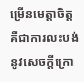ម្រើនមេត្តាចិត្ត គឺជាការលះបង់នូវសេចក្តីក្រោ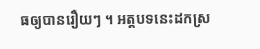ធឲ្យបានរឿយៗ ។ អត្តបទនេះដកស្រ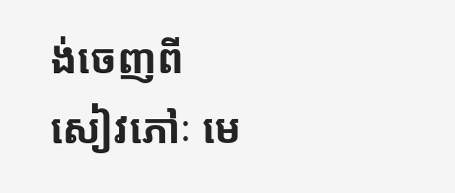ង់ចេញពីសៀវភៅៈ មេ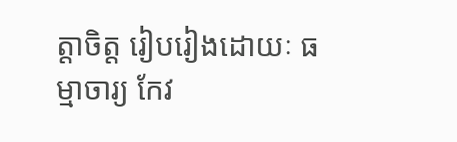ត្តាចិត្ត រៀបរៀងដោយៈ ធម្មាចារ្យ កែវ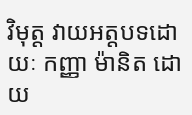វិមុត្ត វាយអត្តបទដោយៈ កញ្ញា ម៉ានិត ដោយ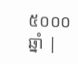៥០០០ឆ្នាំ |